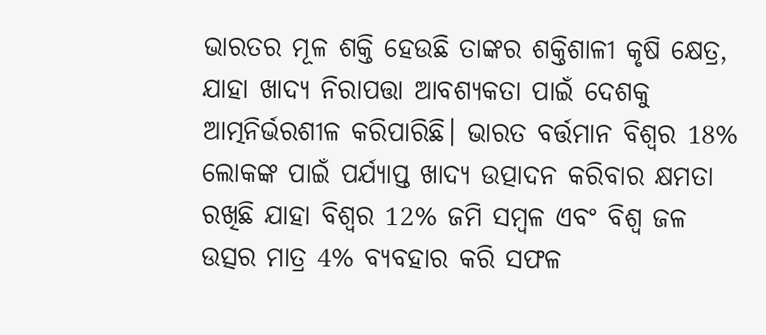ଭାରତର ମୂଳ ଶକ୍ତି ହେଉଛି ତାଙ୍କର ଶକ୍ତିଶାଳୀ କୃଷି କ୍ଷେତ୍ର, ଯାହା ଖାଦ୍ୟ ନିରାପତ୍ତା ଆବଶ୍ୟକତା ପାଇଁ ଦେଶକୁ ଆତ୍ମନିର୍ଭରଶୀଳ କରିପାରିଛି। ଭାରତ ବର୍ତ୍ତମାନ ବିଶ୍ୱର 18% ଲୋକଙ୍କ ପାଇଁ ପର୍ଯ୍ୟାପ୍ତ ଖାଦ୍ୟ ଉତ୍ପାଦନ କରିବାର କ୍ଷମତା ରଖିଛି ଯାହା ବିଶ୍ୱର 12% ଜମି ସମ୍ବଳ ଏବଂ ବିଶ୍ୱ ଜଳ ଉତ୍ସର ମାତ୍ର 4% ବ୍ୟବହାର କରି ସଫଳ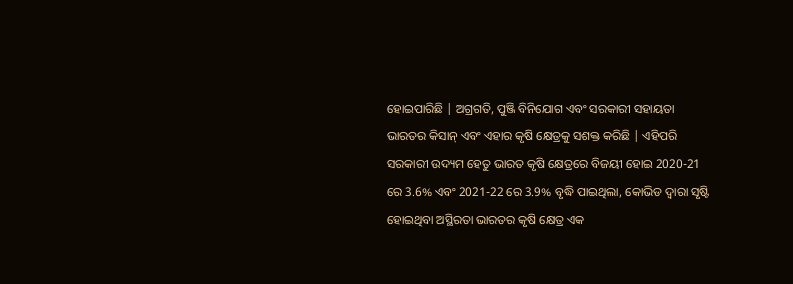ହୋଇପାରିଛି | ଅଗ୍ରଗତି, ପୁଞ୍ଜି ବିନିଯୋଗ ଏବଂ ସରକାରୀ ସହାୟତା ଭାରତର କିସାନ୍ ଏବଂ ଏହାର କୃଷି କ୍ଷେତ୍ରକୁ ସଶକ୍ତ କରିଛି | ଏହିପରି ସରକାରୀ ଉଦ୍ୟମ ହେତୁ ଭାରତ କୃଷି କ୍ଷେତ୍ରରେ ବିଜୟୀ ହୋଇ 2020-21 ରେ 3.6% ଏବଂ 2021-22 ରେ 3.9% ବୃଦ୍ଧି ପାଇଥିଲା, କୋଭିଡ ଦ୍ୱାରା ସୃଷ୍ଟି ହୋଇଥିବା ଅସ୍ଥିରତା ଭାରତର କୃଷି କ୍ଷେତ୍ର ଏକ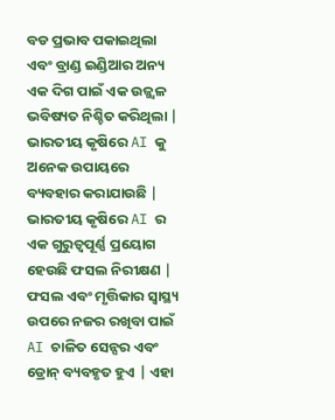ବଡ ପ୍ରଭାବ ପକାଇଥିଲା ଏବଂ ବ୍ରାଣ୍ଡ ଇଣ୍ଡିଆର ଅନ୍ୟ ଏକ ଦିଗ ପାଇଁ ଏକ ଉଜ୍ଜ୍ୱଳ ଭବିଷ୍ୟତ ନିଶ୍ଚିତ କରିଥିଲା |
ଭାରତୀୟ କୃଷିରେ AI କୁ ଅନେକ ଉପାୟରେ ବ୍ୟବହାର କରାଯାଉଛି | ଭାରତୀୟ କୃଷିରେ AI ର ଏକ ଗୁରୁତ୍ୱପୂର୍ଣ୍ଣ ପ୍ରୟୋଗ ହେଉଛି ଫସଲ ନିରୀକ୍ଷଣ | ଫସଲ ଏବଂ ମୃତ୍ତିକାର ସ୍ୱାସ୍ଥ୍ୟ ଉପରେ ନଜର ରଖିବା ପାଇଁ AI ଚାଳିତ ସେନ୍ସର ଏବଂ ଡ୍ରୋନ୍ ବ୍ୟବହୃତ ହୁଏ | ଏହା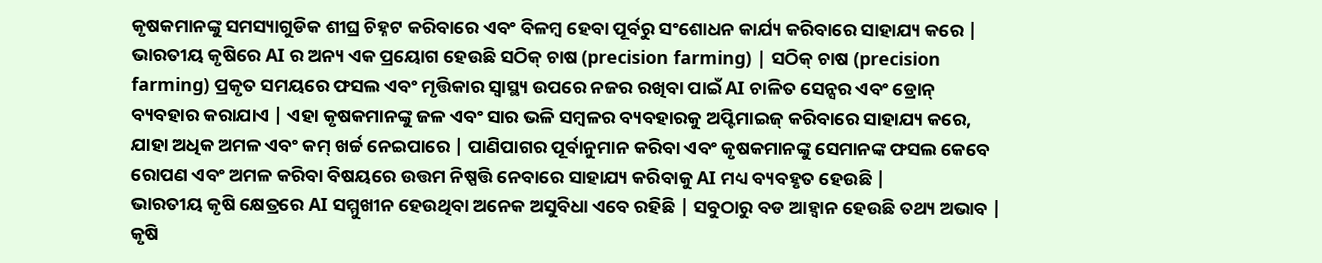କୃଷକମାନଙ୍କୁ ସମସ୍ୟାଗୁଡିକ ଶୀଘ୍ର ଚିହ୍ନଟ କରିବାରେ ଏବଂ ବିଳମ୍ବ ହେବା ପୂର୍ବରୁ ସଂଶୋଧନ କାର୍ଯ୍ୟ କରିବାରେ ସାହାଯ୍ୟ କରେ | ଭାରତୀୟ କୃଷିରେ AI ର ଅନ୍ୟ ଏକ ପ୍ରୟୋଗ ହେଉଛି ସଠିକ୍ ଚାଷ (precision farming) | ସଠିକ୍ ଚାଷ (precision farming) ପ୍ରକୃତ ସମୟରେ ଫସଲ ଏବଂ ମୃତ୍ତିକାର ସ୍ୱାସ୍ଥ୍ୟ ଉପରେ ନଜର ରଖିବା ପାଇଁ AI ଚାଳିତ ସେନ୍ସର ଏବଂ ଡ୍ରୋନ୍ ବ୍ୟବହାର କରାଯାଏ | ଏହା କୃଷକମାନଙ୍କୁ ଜଳ ଏବଂ ସାର ଭଳି ସମ୍ବଳର ବ୍ୟବହାରକୁ ଅପ୍ଟିମାଇଜ୍ କରିବାରେ ସାହାଯ୍ୟ କରେ, ଯାହା ଅଧିକ ଅମଳ ଏବଂ କମ୍ ଖର୍ଚ୍ଚ ନେଇପାରେ | ପାଣିପାଗର ପୂର୍ବାନୁମାନ କରିବା ଏବଂ କୃଷକମାନଙ୍କୁ ସେମାନଙ୍କ ଫସଲ କେବେ ରୋପଣ ଏବଂ ଅମଳ କରିବା ବିଷୟରେ ଉତ୍ତମ ନିଷ୍ପତ୍ତି ନେବାରେ ସାହାଯ୍ୟ କରିବାକୁ AI ମଧ୍ୟ ବ୍ୟବହୃତ ହେଉଛି |
ଭାରତୀୟ କୃଷି କ୍ଷେତ୍ରରେ AI ସମ୍ମୁଖୀନ ହେଉଥିବା ଅନେକ ଅସୁବିଧା ଏବେ ରହିଛି | ସବୁଠାରୁ ବଡ ଆହ୍ୱାନ ହେଉଛି ତଥ୍ୟ ଅଭାବ | କୃଷି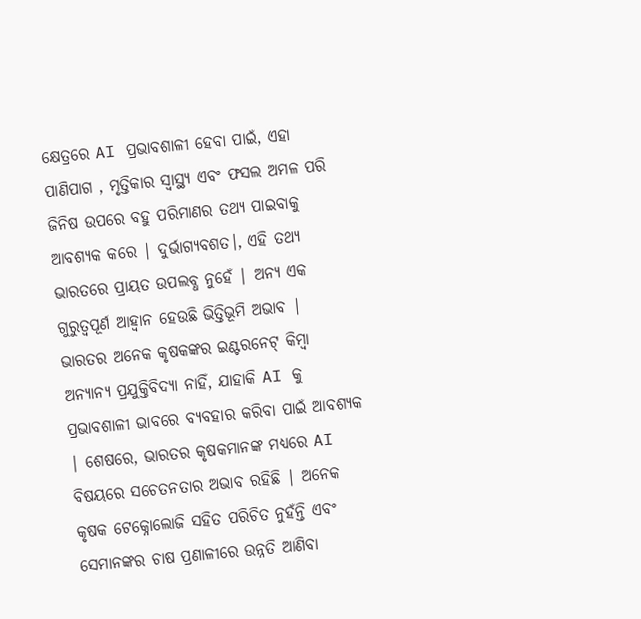କ୍ଷେତ୍ରରେ AI ପ୍ରଭାବଶାଳୀ ହେବା ପାଇଁ, ଏହା ପାଣିପାଗ , ମୃତ୍ତିକାର ସ୍ୱାସ୍ଥ୍ୟ ଏବଂ ଫସଲ ଅମଳ ପରି ଜିନିଷ ଉପରେ ବହୁ ପରିମାଣର ତଥ୍ୟ ପାଇବାକୁ ଆବଶ୍ୟକ କରେ | ଦୁର୍ଭାଗ୍ୟବଶତ।, ଏହି ତଥ୍ୟ ଭାରତରେ ପ୍ରାୟତ ଉପଲବ୍ଧ ନୁହେଁ | ଅନ୍ୟ ଏକ ଗୁରୁତ୍ୱପୂର୍ଣ ଆହ୍ୱାନ ହେଉଛି ଭିତ୍ତିଭୂମି ଅଭାବ | ଭାରତର ଅନେକ କୃଷକଙ୍କର ଇଣ୍ଟରନେଟ୍ କିମ୍ବା ଅନ୍ୟାନ୍ୟ ପ୍ରଯୁକ୍ତିବିଦ୍ୟା ନାହିଁ, ଯାହାକି AI କୁ ପ୍ରଭାବଶାଳୀ ଭାବରେ ବ୍ୟବହାର କରିବା ପାଇଁ ଆବଶ୍ୟକ | ଶେଷରେ, ଭାରତର କୃଷକମାନଙ୍କ ମଧ୍ୟରେ AI ବିଷୟରେ ସଚେତନତାର ଅଭାବ ରହିଛି | ଅନେକ କୃଷକ ଟେକ୍ନୋଲୋଜି ସହିତ ପରିଚିତ ନୁହଁନ୍ତି ଏବଂ ସେମାନଙ୍କର ଚାଷ ପ୍ରଣାଳୀରେ ଉନ୍ନତି ଆଣିବା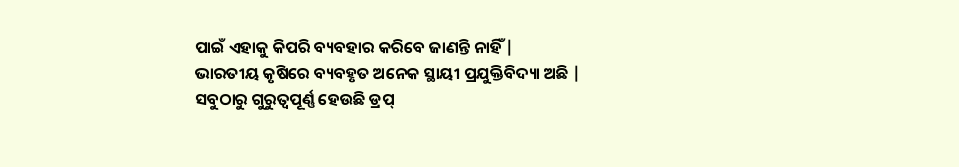ପାଇଁ ଏହାକୁ କିପରି ବ୍ୟବହାର କରିବେ ଜାଣନ୍ତି ନାହିଁ |
ଭାରତୀୟ କୃଷିରେ ବ୍ୟବହୃତ ଅନେକ ସ୍ଥାୟୀ ପ୍ରଯୁକ୍ତିବିଦ୍ୟା ଅଛି | ସବୁଠାରୁ ଗୁରୁତ୍ୱପୂର୍ଣ୍ଣ ହେଉଛି ଡ୍ରପ୍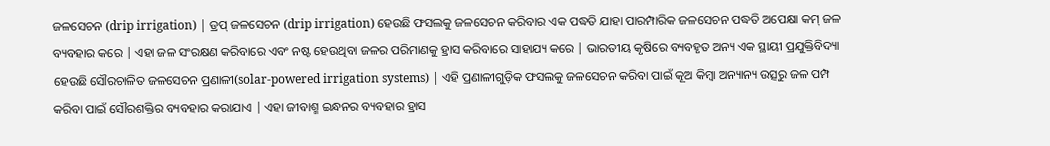ଜଳସେଚନ (drip irrigation) | ଡ୍ରପ୍ ଜଳସେଚନ (drip irrigation) ହେଉଛି ଫସଲକୁ ଜଳସେଚନ କରିବାର ଏକ ପଦ୍ଧତି ଯାହା ପାରମ୍ପାରିକ ଜଳସେଚନ ପଦ୍ଧତି ଅପେକ୍ଷା କମ୍ ଜଳ ବ୍ୟବହାର କରେ | ଏହା ଜଳ ସଂରକ୍ଷଣ କରିବାରେ ଏବଂ ନଷ୍ଟ ହେଉଥିବା ଜଳର ପରିମାଣକୁ ହ୍ରାସ କରିବାରେ ସାହାଯ୍ୟ କରେ | ଭାରତୀୟ କୃଷିରେ ବ୍ୟବହୃତ ଅନ୍ୟ ଏକ ସ୍ଥାୟୀ ପ୍ରଯୁକ୍ତିବିଦ୍ୟା ହେଉଛି ସୌରଚାଳିତ ଜଳସେଚନ ପ୍ରଣାଳୀ(solar-powered irrigation systems) | ଏହି ପ୍ରଣାଳୀଗୁଡ଼ିକ ଫସଲକୁ ଜଳସେଚନ କରିବା ପାଇଁ କୂଅ କିମ୍ବା ଅନ୍ୟାନ୍ୟ ଉତ୍ସରୁ ଜଳ ପମ୍ପ କରିବା ପାଇଁ ସୌରଶକ୍ତିର ବ୍ୟବହାର କରାଯାଏ | ଏହା ଜୀବାଶ୍ମ ଇନ୍ଧନର ବ୍ୟବହାର ହ୍ରାସ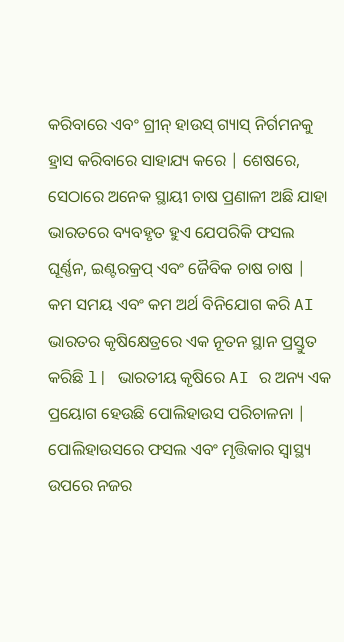କରିବାରେ ଏବଂ ଗ୍ରୀନ୍ ହାଉସ୍ ଗ୍ୟାସ୍ ନିର୍ଗମନକୁ ହ୍ରାସ କରିବାରେ ସାହାଯ୍ୟ କରେ | ଶେଷରେ, ସେଠାରେ ଅନେକ ସ୍ଥାୟୀ ଚାଷ ପ୍ରଣାଳୀ ଅଛି ଯାହା ଭାରତରେ ବ୍ୟବହୃତ ହୁଏ ଯେପରିକି ଫସଲ ଘୂର୍ଣ୍ଣନ, ଇଣ୍ଟରକ୍ରପ୍ ଏବଂ ଜୈବିକ ଚାଷ ଚାଷ |
କମ ସମୟ ଏବଂ କମ ଅର୍ଥ ବିନିଯୋଗ କରି AI ଭାରତର କୃଷିକ୍ଷେତ୍ରରେ ଏକ ନୂତନ ସ୍ଥାନ ପ୍ରସ୍ତୁତ କରିଛି l| ଭାରତୀୟ କୃଷିରେ AI ର ଅନ୍ୟ ଏକ ପ୍ରୟୋଗ ହେଉଛି ପୋଲିହାଉସ ପରିଚାଳନା | ପୋଲିହାଉସରେ ଫସଲ ଏବଂ ମୃତ୍ତିକାର ସ୍ୱାସ୍ଥ୍ୟ ଉପରେ ନଜର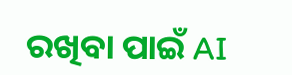ରଖିବା ପାଇଁ AI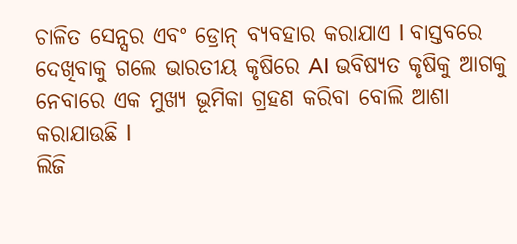ଚାଳିତ ସେନ୍ସର ଏବଂ ଡ୍ରୋନ୍ ବ୍ୟବହାର କରାଯାଏ l ବାସ୍ତବରେ ଦେଖିବାକୁ ଗଲେ ଭାରତୀୟ କୃଷିରେ AI ଭବିଷ୍ୟତ କୃଷିକୁ ଆଗକୁ ନେବାରେ ଏକ ମୁଖ୍ୟ ଭୂମିକା ଗ୍ରହଣ କରିବା ବୋଲି ଆଶା କରାଯାଉଛି l
ଲିଜି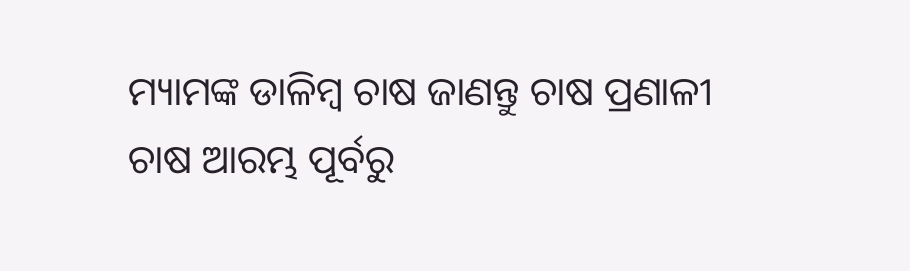ମ୍ୟାମଙ୍କ ଡାଳିମ୍ବ ଚାଷ ଜାଣନ୍ତୁ ଚାଷ ପ୍ରଣାଳୀ
ଚାଷ ଆରମ୍ଭ ପୂର୍ବରୁ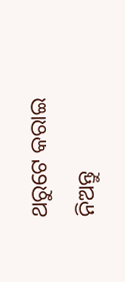ଥରୁଟେ କରାଇ ନିଅନ୍ତୁ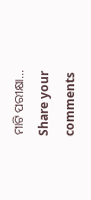ମାଟି ପରୀକ୍ଷା…
Share your comments